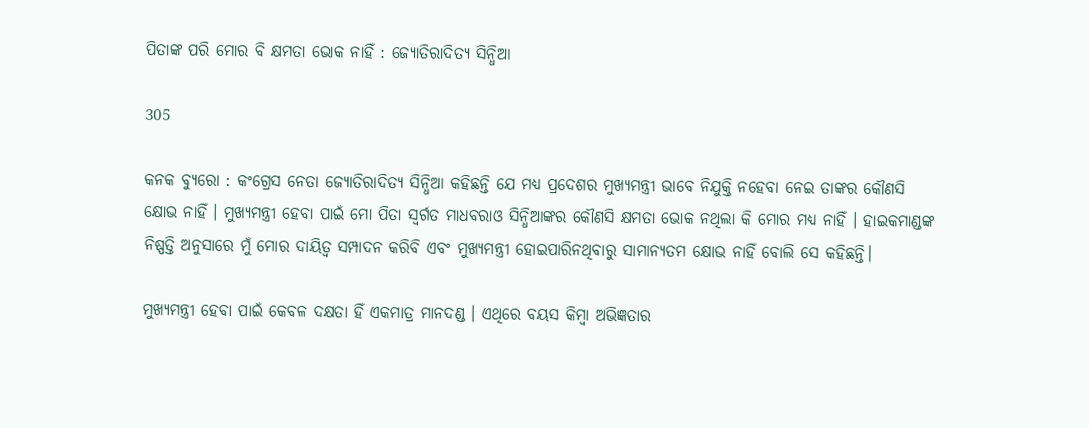ପିତାଙ୍କ ପରି ମୋର ବି କ୍ଷମତା ଭୋକ ନାହିଁ : ଜ୍ୟୋତିରାଦିତ୍ୟ ସିନ୍ଧିଆ

305

କନକ ବ୍ୟୁରୋ : କଂଗ୍ରେସ ନେତା ଜ୍ୟୋତିରାଦିତ୍ୟ ସିନ୍ଧିଆ କହିଛନ୍ତି ଯେ ମଧ୍ୟ ପ୍ରଦେଶର ମୁଖ୍ୟମନ୍ତ୍ରୀ ଭାବେ ନିଯୁକ୍ତି ନହେବା ନେଇ ତାଙ୍କର କୌଣସି କ୍ଷୋଭ ନାହିଁ । ମୁଖ୍ୟମନ୍ତ୍ରୀ ହେବା ପାଇଁ ମୋ ପିତା ସ୍ବର୍ଗତ ମାଧବରାଓ ସିନ୍ଧିଆଙ୍କର କୌଣସି କ୍ଷମତା ଭୋକ ନଥିଲା କି ମୋର ମଧ୍ୟ ନାହିଁ । ହାଇକମାଣ୍ଡଙ୍କ ନିଷ୍ପତ୍ତି ଅନୁସାରେ ମୁଁ ମୋର ଦାୟିତ୍ବ ସମ୍ପାଦନ କରିବି ଏବଂ ମୁଖ୍ୟମନ୍ତ୍ରୀ ହୋଇପାରିନଥିବାରୁ ସାମାନ୍ୟତମ କ୍ଷୋଭ ନାହିଁ ବୋଲି ସେ କହିଛନ୍ତି।

ମୁଖ୍ୟମନ୍ତ୍ରୀ ହେବା ପାଇଁ କେବଳ ଦକ୍ଷତା ହିଁ ଏକମାତ୍ର ମାନଦଣ୍ଡ । ଏଥିରେ ବୟସ କିମ୍ବା ଅଭିଜ୍ଞତାର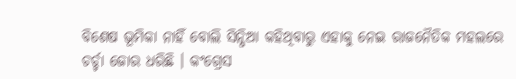ବିଶେଷ ଭୂମିକା ନାହିଁ ବୋଲି ସିନ୍ଧିଆ କହିଥିବାରୁ ଏହାକୁ ନେଇ ରାଜନୈତିକ ମହଲରେ ଚର୍ଚ୍ଚା ଜୋର ଧରିଛି । କଂଗ୍ରେସ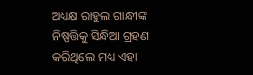ଅଧ୍ୟକ୍ଷ ରାହୁଲ ଗାନ୍ଧୀଙ୍କ ନିଷ୍ପତ୍ତିକୁ ସିନ୍ଧିଆ ଗ୍ରହଣ କରିଥିଲେ ମଧ୍ୟ ଏହା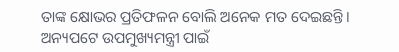ତାଙ୍କ କ୍ଷୋଭର ପ୍ରତିଫଳନ ବୋଲି ଅନେକ ମତ ଦେଇଛନ୍ତି । ଅନ୍ୟପଟେ ଉପମୁଖ୍ୟମନ୍ତ୍ରୀ ପାଇଁ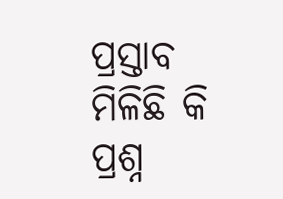ପ୍ରସ୍ତାବ ମିଳିଛି କି ପ୍ରଶ୍ନ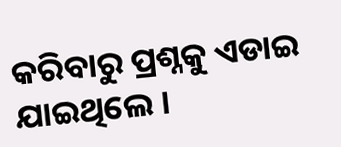କରିବାରୁ ପ୍ରଶ୍ନକୁ ଏଡାଇ ଯାଇଥିଲେ ।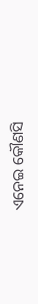ଏନେଇ କୌଣସି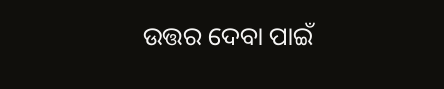ଉତ୍ତର ଦେବା ପାଇଁ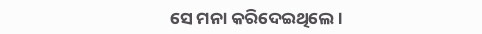ସେ ମନା କରିଦେଇଥିଲେ ।